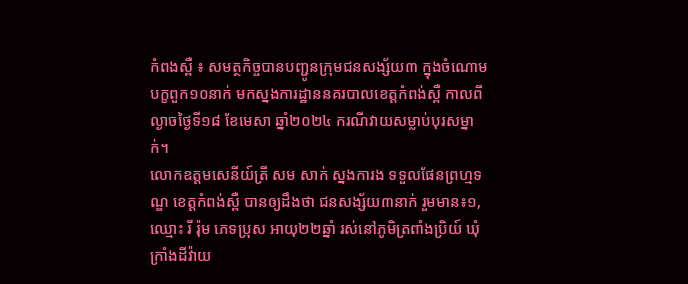កំពងស្ពឺ ៖ សមត្ថកិច្ចបានបញ្ជូនក្រុមជនសង្ស័យ៣ ក្នុងចំណោមបក្ខពួក១០នាក់ មកស្នងការដ្ឋាននគរបាលខេត្តកំពង់ស្ពឺ កាលពីល្ងាចថ្ងៃទី១៨ ខែមេសា ឆ្នាំ២០២៤ ករណីវាយសម្លាប់បុរសម្នាក់។
លោកឧត្តមសេនីយ៍ត្រី សម សាក់ ស្នងការង ទទួលផែនព្រហ្មទណ្ឌ ខេត្តកំពង់ស្ពឺ បានឲ្យដឹងថា ជនសង្ស័យ៣នាក់ រួមមាន៖១,ឈ្មោះ រី រ៉ុម ភេទប្រុស អាយុ២២ឆ្នាំ រស់នៅភូមិត្រពាំងប្រិយ៍ ឃុំក្រាំងដីវ៉ាយ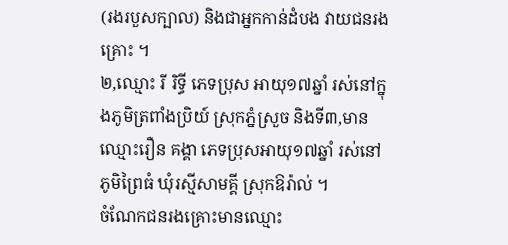(រងរបួសក្បាល) និងជាអ្នកកាន់ដំបង វាយជនរងគ្រោះ ។
២,ឈ្មោះ រី រិទ្ធី ភេទប្រុស អាយុ១៧ឆ្នាំ រស់នៅក្នុងភូមិត្រពាំងប្រិយ៍ ស្រុកភ្នំស្រួច និងទី៣,មានឈ្មោះរឿន គង្គា ភេទប្រុសអាយុ១៧ឆ្នាំ រស់នៅភូមិព្រៃធំ ឃុំរស្មីសាមគ្គី ស្រុកឱរ៉ាល់ ។
ចំណែកជនរងគ្រោះមានឈ្មោះ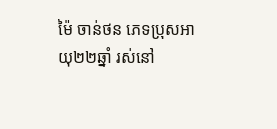ម៉ៃ ចាន់ថន ភេទប្រុសអាយុ២២ឆ្នាំ រស់នៅ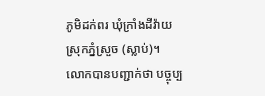ភូមិដក់ពរ ឃុំក្រាំងដីវ៉ាយ ស្រុកភ្នំស្រួច (ស្លាប់)។
លោកបានបញ្ជាក់ថា បច្ចុប្ប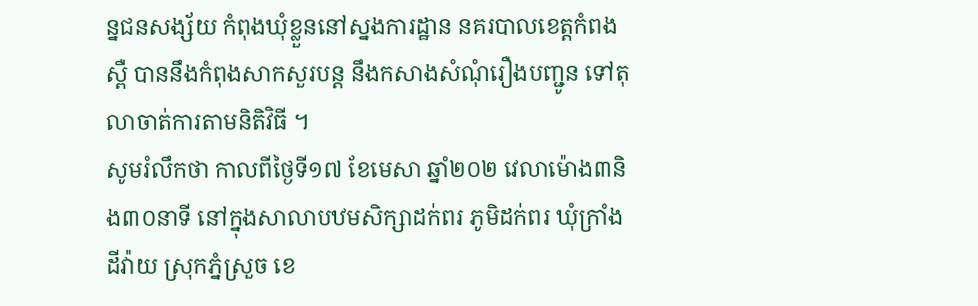ន្នជនសង្ស័យ កំពុងឃុំខ្លួននៅស្នងការដ្ឋាន នគរបាលខេត្តកំពងស្ពឺ បាននឹងកំពុងសាកសួរបន្ត នឹងកសាងសំណុំរឿងបញ្ជូន ទៅតុលាចាត់ការតាមនិតិវិធី ។
សូមរំលឹកថា កាលពីថ្ងៃទី១៧ ខែមេសា ឆ្នាំ២០២ វេលាម៉ោង៣និង៣០នាទី នៅក្នុងសាលាបឋមសិក្សាដក់ពរ ភូមិដក់ពរ ឃុំក្រាំងដីវ៉ាយ ស្រុកភ្នំស្រួច ខេ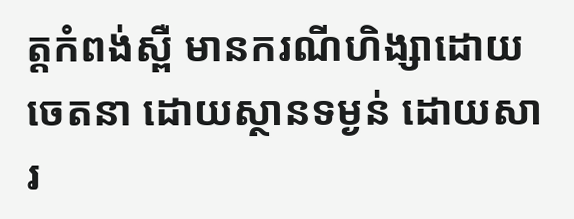ត្តកំពង់ស្ពឺ មានករណីហិង្សាដោយចេតនា ដោយស្ថានទម្ងន់ ដោយសារ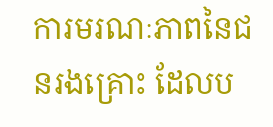ការមរណៈភាពនៃជនរងគ្រោះ ដែលប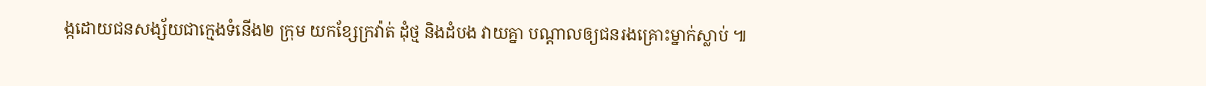ង្កដោយជនសង្ស័យជាក្មេងទំនើង២ ក្រុម យកខ្សែក្រវ៉ាត់ ដុំថ្ម និងដំបង វាយគ្នា បណ្តាលឲ្យជនរងគ្រោះម្នាក់ស្លាប់ ៕